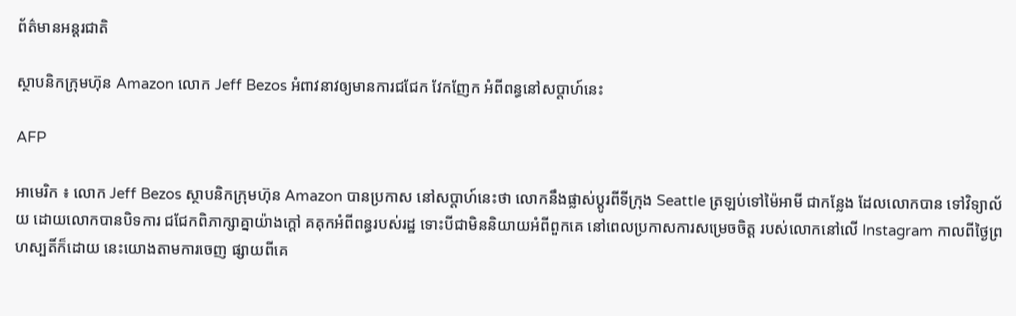ព័ត៌មានអន្តរជាតិ

ស្ថាបនិកក្រុមហ៊ុន Amazon លោក Jeff Bezos អំពាវនាវឲ្យមានការជជែក វែកញែក អំពីពន្ធនៅសប្តាហ៍នេះ

AFP

អាមេរិក ៖ លោក Jeff Bezos ស្ថាបនិកក្រុមហ៊ុន Amazon បានប្រកាស នៅសប្តាហ៍នេះថា លោកនឹងផ្លាស់ប្តូរពីទីក្រុង Seattle ត្រឡប់ទៅម៉ៃអាមី ជាកន្លែង ដែលលោកបាន ទៅវិទ្យាល័យ ដោយលោកបានបិទការ ជជែកពិភាក្សាគ្នាយ៉ាងក្តៅ គគុកអំពីពន្ធរបស់រដ្ឋ ទោះបីជាមិននិយាយអំពីពួកគេ នៅពេលប្រកាសការសម្រេចចិត្ត របស់លោកនៅលើ Instagram កាលពីថ្ងៃព្រហស្បតិ៍ក៏ដោយ នេះយោងតាមការចេញ ផ្សាយពីគេ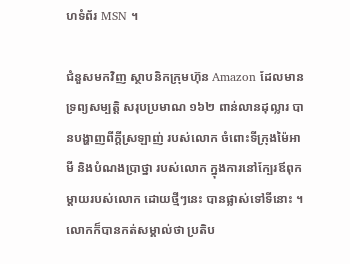ហទំព័រ MSN ។

ជំនួសមកវិញ ស្ថាបនិកក្រុមហ៊ុន Amazon ដែលមានទ្រព្យសម្បត្តិ សរុបប្រមាណ ១៦២ ពាន់លានដុល្លារ បានបង្ហាញពីក្តីស្រឡាញ់ របស់លោក ចំពោះទីក្រុងម៉ៃអាមី និងបំណងប្រាថ្នា របស់លោក ក្នុងការនៅក្បែរឪពុក ម្តាយរបស់លោក ដោយថ្មីៗនេះ បានផ្លាស់ទៅទីនោះ ។ លោកក៏បានកត់សម្គាល់ថា ប្រតិប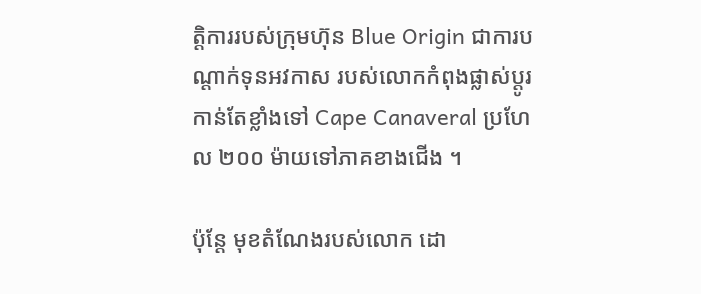ត្តិការរបស់ក្រុមហ៊ុន Blue Origin ជាការបណ្តាក់ទុនអវកាស របស់លោកកំពុងផ្លាស់ប្តូរកាន់តែខ្លាំងទៅ Cape Canaveral ប្រហែល ២០០ ម៉ាយទៅភាគខាងជើង ។

ប៉ុន្តែ មុខតំណែងរបស់លោក ដោ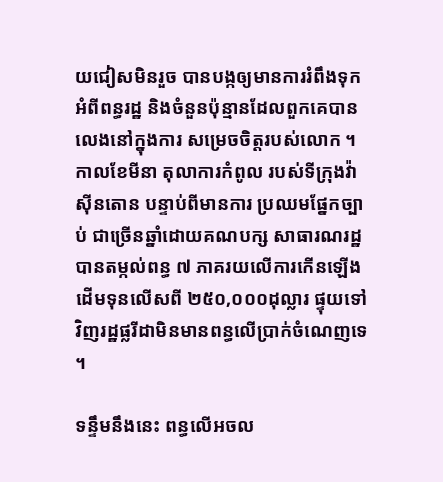យជៀសមិនរួច បានបង្កឲ្យមានការរំពឹងទុកអំពីពន្ធរដ្ឋ និងចំនួនប៉ុន្មានដែលពួកគេបាន លេងនៅក្នុងការ សម្រេចចិត្តរបស់លោក ។ កាលខែមីនា តុលាការកំពូល របស់ទីក្រុងវ៉ាស៊ីនតោន បន្ទាប់ពីមានការ ប្រឈមផ្នែកច្បាប់ ជាច្រើនឆ្នាំដោយគណបក្ស សាធារណរដ្ឋបានតម្កល់ពន្ធ ៧ ភាគរយលើការកើនឡើង ដើមទុនលើសពី ២៥០,០០០ដុល្លារ ផ្ទុយទៅវិញរដ្ឋផ្លរីដាមិនមានពន្ធលើប្រាក់ចំណេញទេ ។

ទន្ទឹមនឹងនេះ ពន្ធលើអចល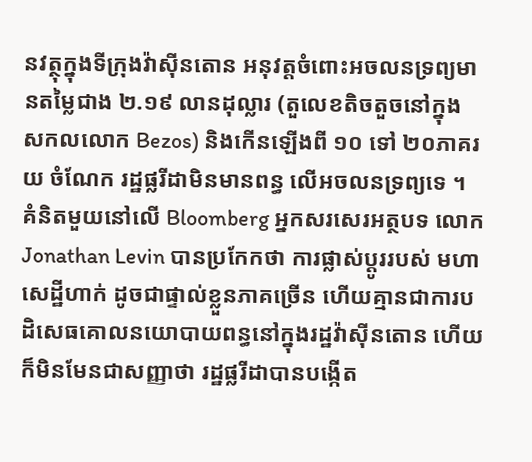នវត្ថុក្នុងទីក្រុងវ៉ាស៊ីនតោន អនុវត្តចំពោះអចលនទ្រព្យមានតម្លៃជាង ២.១៩ លានដុល្លារ (តួលេខតិចតួចនៅក្នុង សកលលោក Bezos) និងកើនឡើងពី ១០ ទៅ ២០ភាគរយ ចំណែក រដ្ឋផ្លរីដាមិនមានពន្ធ លើអចលនទ្រព្យទេ ។
គំនិតមួយនៅលើ Bloomberg អ្នកសរសេរអត្ថបទ លោក Jonathan Levin បានប្រកែកថា ការផ្លាស់ប្តូររបស់ មហាសេដ្ឋីហាក់ ដូចជាផ្ទាល់ខ្លួនភាគច្រើន ហើយគ្មានជាការបដិសេធគោលនយោបាយពន្ធនៅក្នុងរដ្ឋវ៉ាស៊ីនតោន ហើយក៏មិនមែនជាសញ្ញាថា រដ្ឋផ្លរីដាបានបង្កើត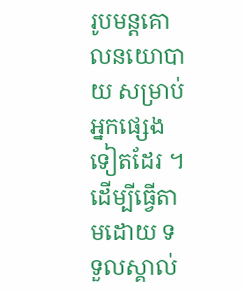រូបមន្តគោលនយោបាយ សម្រាប់អ្នកផ្សេងទៀតដែរ ។ ដើម្បីធ្វើតាមដោយ ទទួលស្គាល់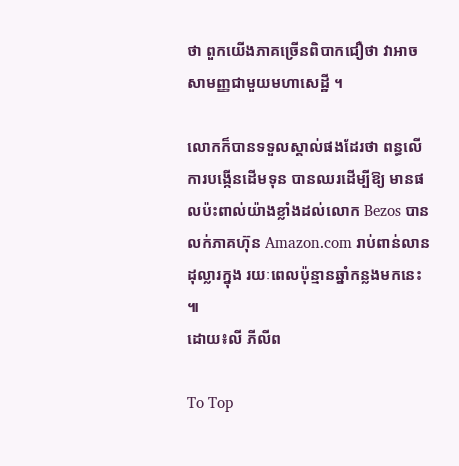ថា ពួកយើងភាគច្រើនពិបាកជឿថា វាអាចសាមញ្ញជាមួយមហាសេដ្ឋី ។

លោកក៏បានទទួលស្គាល់ផងដែរថា ពន្ធលើការបង្កើនដើមទុន បានឈរដើម្បីឱ្យ មានផលប៉ះពាល់យ៉ាងខ្លាំងដល់លោក Bezos បានលក់ភាគហ៊ុន Amazon.com រាប់ពាន់លានដុល្លារក្នុង រយៈពេលប៉ុន្មានឆ្នាំកន្លងមកនេះ ៕
ដោយ៖លី ភីលីព

To Top